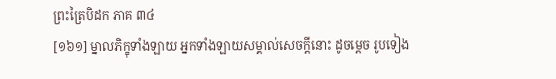ព្រះត្រៃបិដក ភាគ ៣៤
[១៦១] ម្នាលភិក្ខុទាំងឡាយ អ្នកទាំងឡាយសម្គាល់សេចក្តីនោះ ដូចម្តេច រូបទៀង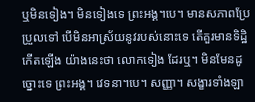ឬមិនទៀង។ មិនទៀងទេ ព្រះអង្គ។បេ។ មានសភាពប្រែប្រួលទៅ បើមិនអាស្រ័យនូវរបស់នោះទេ តើគួរមានទិដ្ឋិកើតឡើង យ៉ាងនេះថា លោកទៀង ដែរឬ។ មិនមែនដូច្នោះទេ ព្រះអង្គ។ វេទនា។បេ។ សញ្ញា។ សង្ខារទាំងឡា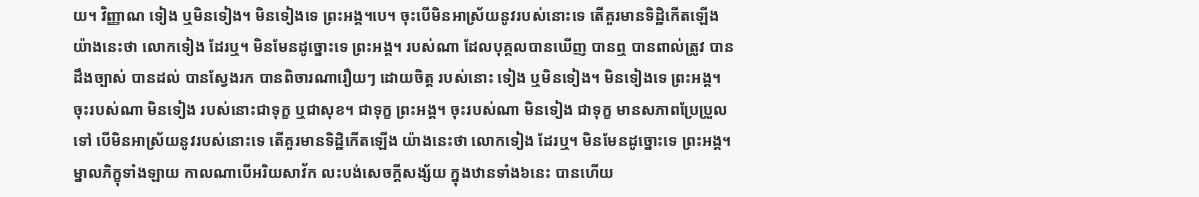យ។ វិញ្ញាណ ទៀង ឬមិនទៀង។ មិនទៀងទេ ព្រះអង្គ។បេ។ ចុះបើមិនអាស្រ័យនូវរបស់នោះទេ តើគួរមានទិដ្ឋិកើតឡើង យ៉ាងនេះថា លោកទៀង ដែរឬ។ មិនមែនដូច្នោះទេ ព្រះអង្គ។ របស់ណា ដែលបុគ្គលបានឃើញ បានឮ បានពាល់ត្រូវ បានដឹងច្បាស់ បានដល់ បានស្វែងរក បានពិចារណារឿយៗ ដោយចិត្ត របស់នោះ ទៀង ឬមិនទៀង។ មិនទៀងទេ ព្រះអង្គ។ ចុះរបស់ណា មិនទៀង របស់នោះជាទុក្ខ ឬជាសុខ។ ជាទុក្ខ ព្រះអង្គ។ ចុះរបស់ណា មិនទៀង ជាទុក្ខ មានសភាពប្រែប្រួលទៅ បើមិនអាស្រ័យនូវរបស់នោះទេ តើគួរមានទិដ្ឋិកើតឡើង យ៉ាងនេះថា លោកទៀង ដែរឬ។ មិនមែនដូច្នោះទេ ព្រះអង្គ។ ម្នាលភិក្ខុទាំងឡាយ កាលណាបើអរិយសាវ័ក លះបង់សេចក្តីសង្ស័យ ក្នុងឋានទាំង៦នេះ បានហើយ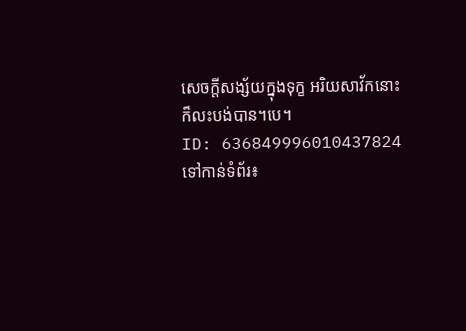សេចក្តីសង្ស័យក្នុងទុក្ខ អរិយសាវ័កនោះ ក៏លះបង់បាន។បេ។
ID: 636849996010437824
ទៅកាន់ទំព័រ៖